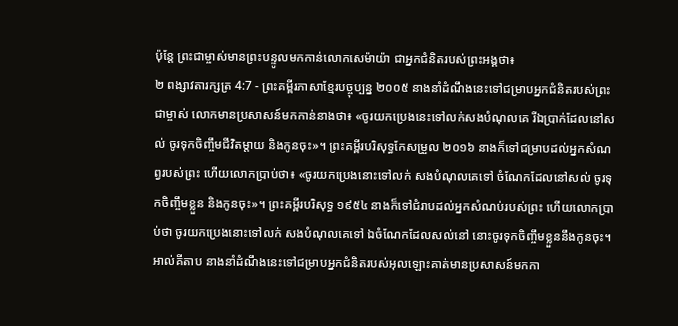ប៉ុន្តែ ព្រះជាម្ចាស់មានព្រះបន្ទូលមកកាន់លោកសេម៉ាយ៉ា ជាអ្នកជំនិតរបស់ព្រះអង្គថា៖
២ ពង្សាវតារក្សត្រ 4:7 - ព្រះគម្ពីរភាសាខ្មែរបច្ចុប្បន្ន ២០០៥ នាងនាំដំណឹងនេះទៅជម្រាបអ្នកជំនិតរបស់ព្រះជាម្ចាស់ លោកមានប្រសាសន៍មកកាន់នាងថា៖ «ចូរយកប្រេងនេះទៅលក់សងបំណុលគេ រីឯប្រាក់ដែលនៅសល់ ចូរទុកចិញ្ចឹមជីវិតម្ដាយ និងកូនចុះ»។ ព្រះគម្ពីរបរិសុទ្ធកែសម្រួល ២០១៦ នាងក៏ទៅជម្រាបដល់អ្នកសំណព្វរបស់ព្រះ ហើយលោកប្រាប់ថា៖ «ចូរយកប្រេងនោះទៅលក់ សងបំណុលគេទៅ ចំណែកដែលនៅសល់ ចូរទុកចិញ្ចឹមខ្លួន និងកូនចុះ»។ ព្រះគម្ពីរបរិសុទ្ធ ១៩៥៤ នាងក៏ទៅជំរាបដល់អ្នកសំណប់របស់ព្រះ ហើយលោកប្រាប់ថា ចូរយកប្រេងនោះទៅលក់ សងបំណុលគេទៅ ឯចំណែកដែលសល់នៅ នោះចូរទុកចិញ្ចឹមខ្លួននឹងកូនចុះ។ អាល់គីតាប នាងនាំដំណឹងនេះទៅជម្រាបអ្នកជំនិតរបស់អុលឡោះគាត់មានប្រសាសន៍មកកា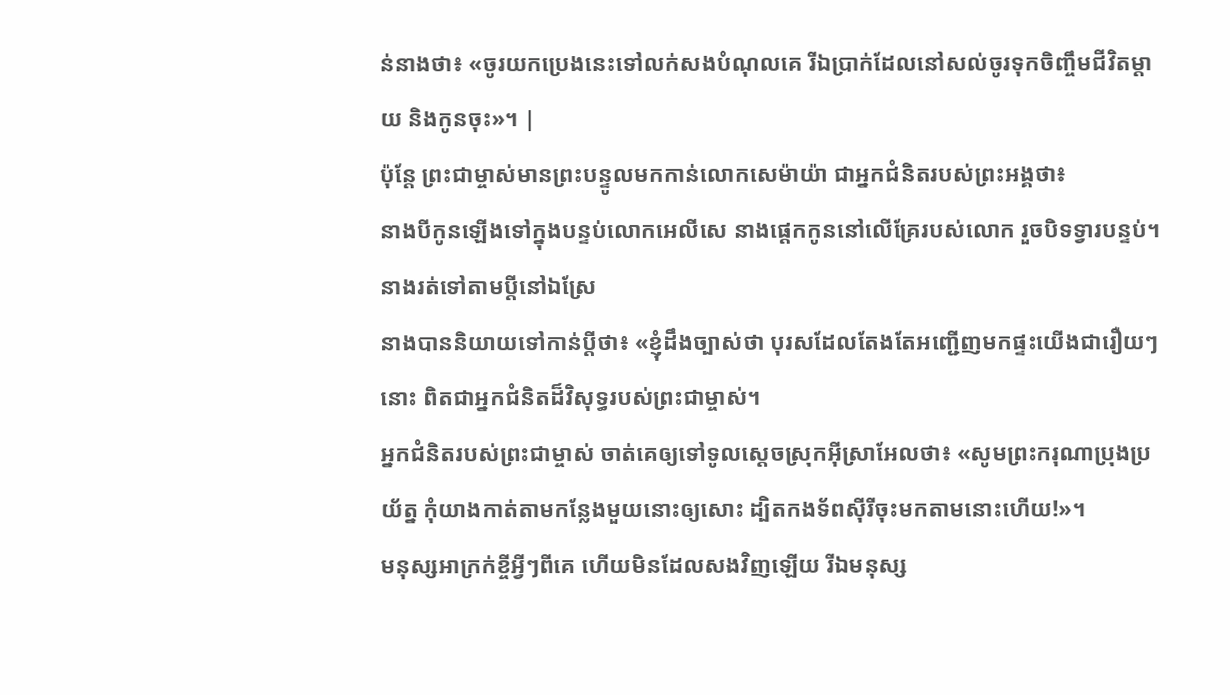ន់នាងថា៖ «ចូរយកប្រេងនេះទៅលក់សងបំណុលគេ រីឯប្រាក់ដែលនៅសល់ចូរទុកចិញ្ចឹមជីវិតម្តាយ និងកូនចុះ»។ |
ប៉ុន្តែ ព្រះជាម្ចាស់មានព្រះបន្ទូលមកកាន់លោកសេម៉ាយ៉ា ជាអ្នកជំនិតរបស់ព្រះអង្គថា៖
នាងបីកូនឡើងទៅក្នុងបន្ទប់លោកអេលីសេ នាងផ្ដេកកូននៅលើគ្រែរបស់លោក រួចបិទទ្វារបន្ទប់។ នាងរត់ទៅតាមប្ដីនៅឯស្រែ
នាងបាននិយាយទៅកាន់ប្ដីថា៖ «ខ្ញុំដឹងច្បាស់ថា បុរសដែលតែងតែអញ្ជើញមកផ្ទះយើងជារឿយៗនោះ ពិតជាអ្នកជំនិតដ៏វិសុទ្ធរបស់ព្រះជាម្ចាស់។
អ្នកជំនិតរបស់ព្រះជាម្ចាស់ ចាត់គេឲ្យទៅទូលស្ដេចស្រុកអ៊ីស្រាអែលថា៖ «សូមព្រះករុណាប្រុងប្រយ័ត្ន កុំយាងកាត់តាមកន្លែងមួយនោះឲ្យសោះ ដ្បិតកងទ័ពស៊ីរីចុះមកតាមនោះហើយ!»។
មនុស្សអាក្រក់ខ្ចីអ្វីៗពីគេ ហើយមិនដែលសងវិញឡើយ រីឯមនុស្ស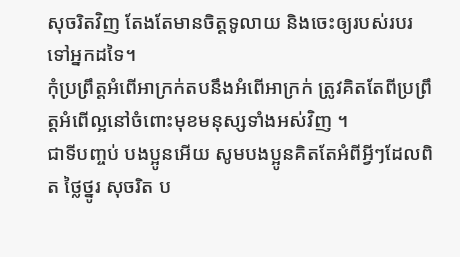សុចរិតវិញ តែងតែមានចិត្តទូលាយ និងចេះឲ្យរបស់របរទៅអ្នកដទៃ។
កុំប្រព្រឹត្តអំពើអាក្រក់តបនឹងអំពើអាក្រក់ ត្រូវគិតតែពីប្រព្រឹត្តអំពើល្អនៅចំពោះមុខមនុស្សទាំងអស់វិញ ។
ជាទីបញ្ចប់ បងប្អូនអើយ សូមបងប្អូនគិតតែអំពីអ្វីៗដែលពិត ថ្លៃថ្នូរ សុចរិត ប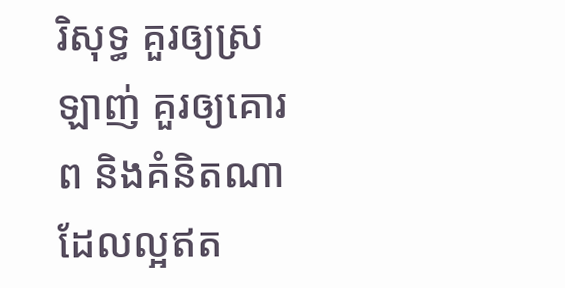រិសុទ្ធ គួរឲ្យស្រឡាញ់ គួរឲ្យគោរព និងគំនិតណាដែលល្អឥត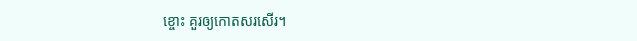ខ្ចោះ គួរឲ្យកោតសរសើរ។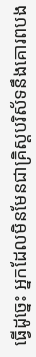ធ្វើដូច្នេះ អ្នកដែលមិនមែនជាគ្រិស្តបរិស័ទនឹងគោរពបង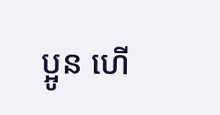ប្អូន ហើ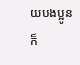យបងប្អូនក៏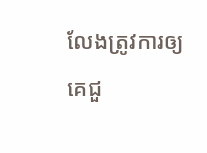លែងត្រូវការឲ្យគេជួ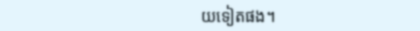យទៀតផង។